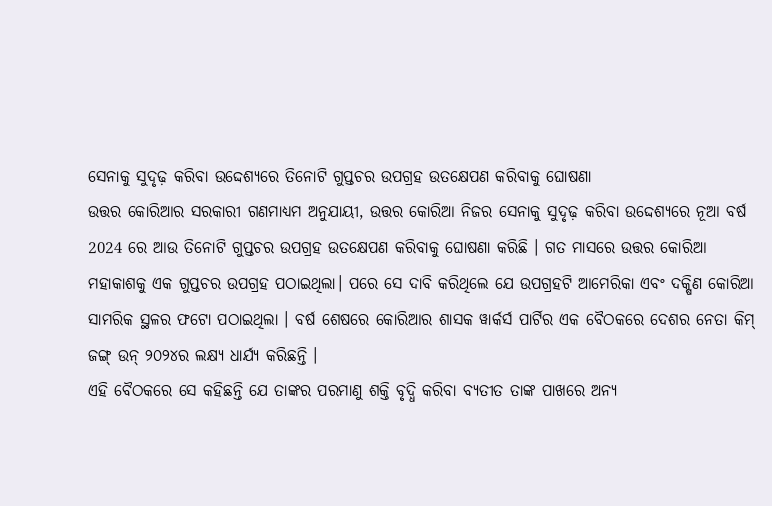ସେନାକୁ ସୁଦୃଢ଼ କରିବା ଉଦ୍ଦେଶ୍ୟରେ ତିନୋଟି ଗୁପ୍ତଚର ଉପଗ୍ରହ ଉତକ୍ଷେପଣ କରିବାକୁ ଘୋଷଣା
ଉତ୍ତର କୋରିଆର ସରକାରୀ ଗଣମାଧ୍ୟମ ଅନୁଯାୟୀ, ଉତ୍ତର କୋରିଆ ନିଜର ସେନାକୁ ସୁଦୃଢ଼ କରିବା ଉଦ୍ଦେଶ୍ୟରେ ନୂଆ ବର୍ଷ 2024 ରେ ଆଉ ତିନୋଟି ଗୁପ୍ତଚର ଉପଗ୍ରହ ଉତକ୍ଷେପଣ କରିବାକୁ ଘୋଷଣା କରିଛି । ଗତ ମାସରେ ଉତ୍ତର କୋରିଆ ମହାକାଶକୁ ଏକ ଗୁପ୍ତଚର ଉପଗ୍ରହ ପଠାଇଥିଲା। ପରେ ସେ ଦାବି କରିଥିଲେ ଯେ ଉପଗ୍ରହଟି ଆମେରିକା ଏବଂ ଦକ୍ଷିଣ କୋରିଆ ସାମରିକ ସ୍ଥଳର ଫଟୋ ପଠାଇଥିଲା । ବର୍ଷ ଶେଷରେ କୋରିଆର ଶାସକ ୱାର୍କର୍ସ ପାର୍ଟିର ଏକ ବୈଠକରେ ଦେଶର ନେତା କିମ୍ ଜଙ୍ଗ୍ ଉନ୍ ୨୦୨୪ର ଲକ୍ଷ୍ୟ ଧାର୍ଯ୍ୟ କରିଛନ୍ତି ।
ଏହି ବୈଠକରେ ସେ କହିଛନ୍ତି ଯେ ତାଙ୍କର ପରମାଣୁ ଶକ୍ତି ବୃଦ୍ଧି କରିବା ବ୍ୟତୀତ ତାଙ୍କ ପାଖରେ ଅନ୍ୟ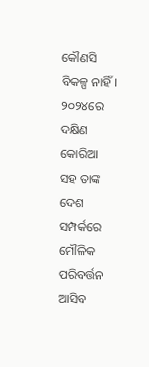କୌଣସି ବିକଳ୍ପ ନାହିଁ। ୨୦୨୪ରେ ଦକ୍ଷିଣ କୋରିଆ ସହ ତାଙ୍କ ଦେଶ ସମ୍ପର୍କରେ ମୌଳିକ ପରିବର୍ତ୍ତନ ଆସିବ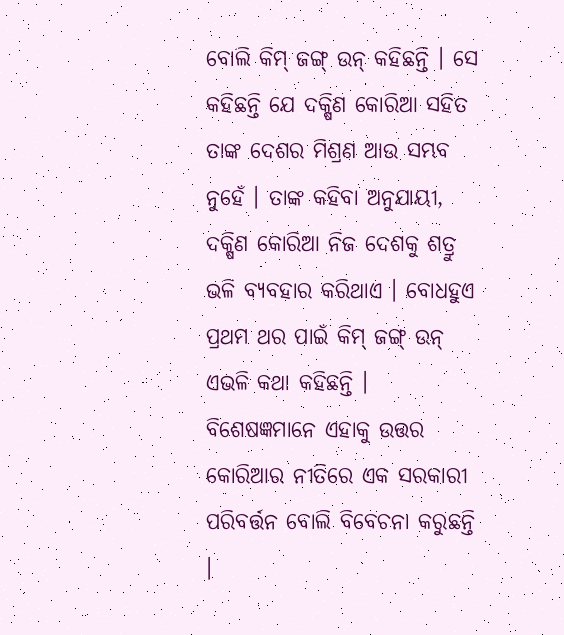ବୋଲି କିମ୍ ଜଙ୍ଗ୍ ଉନ୍ କହିଛନ୍ତି । ସେ କହିଛନ୍ତି ଯେ ଦକ୍ଷିଣ କୋରିଆ ସହିତ ତାଙ୍କ ଦେଶର ମିଶ୍ରଣ ଆଉ ସମ୍ଭବ ନୁହେଁ । ତାଙ୍କ କହିବା ଅନୁଯାୟୀ, ଦକ୍ଷିଣ କୋରିଆ ନିଜ ଦେଶକୁ ଶତ୍ରୁ ଭଳି ବ୍ୟବହାର କରିଥାଏ । ବୋଧହୁଏ ପ୍ରଥମ ଥର ପାଇଁ କିମ୍ ଜଙ୍ଗ୍ ଉନ୍ ଏଭଳି କଥା କହିଛନ୍ତି । ବିଶେଷଜ୍ଞମାନେ ଏହାକୁ ଉତ୍ତର କୋରିଆର ନୀତିରେ ଏକ ସରକାରୀ ପରିବର୍ତ୍ତନ ବୋଲି ବିବେଚନା କରୁଛନ୍ତି ।